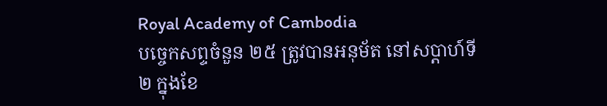Royal Academy of Cambodia
បច្ចេកសព្ទចំនួន ២៥ ត្រូវបានអនុម័ត នៅសប្តាហ៍ទី២ ក្នុងខែ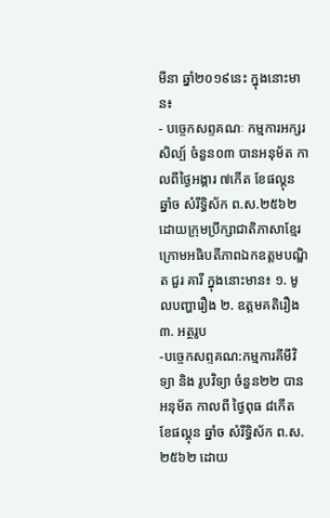មីនា ឆ្នាំ២០១៩នេះ ក្នុងនោះមាន៖
- បច្ចេកសព្ទគណៈ កម្មការអក្សរសិល្ប៍ ចំនួន០៣ បានអនុម័ត កាលពីថ្ងៃអង្គារ ៧កើត ខែផល្គុន ឆ្នាំច សំរឹទ្ធិស័ក ព.ស.២៥៦២ ដោយក្រុមប្រឹក្សាជាតិភាសាខ្មែរ ក្រោមអធិបតីភាពឯកឧត្តមបណ្ឌិត ជួរ គារី ក្នុងនោះមាន៖ ១. មូលបញ្ហារឿង ២. ឧត្តមគតិរឿង ៣. អត្ថរូប
-បច្ចេកសព្ទគណ:កម្មការគីមីវិទ្យា និង រូបវិទ្យា ចំនួន២២ បានអនុម័ត កាលពី ថ្ងៃពុធ ៨កើត ខែផល្គុន ឆ្នាំច សំរឹទ្ធិស័ក ព.ស.២៥៦២ ដោយ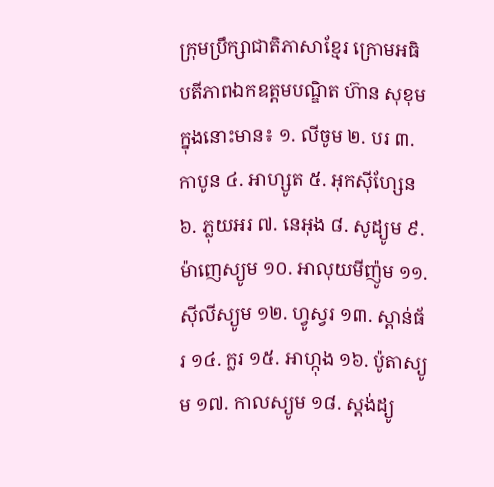ក្រុមប្រឹក្សាជាតិភាសាខ្មែរ ក្រោមអធិបតីភាពឯកឧត្តមបណ្ឌិត ហ៊ាន សុខុម ក្នុងនោះមាន៖ ១. លីចូម ២. បរ ៣. កាបូន ៤. អាហ្សូត ៥. អុកស៊ីហ្សែន ៦. ភ្លុយអរ ៧. នេអុង ៨. សូដ្យូម ៩. ម៉ាញេស្យូម ១០. អាលុយមីញ៉ូម ១១. ស៊ីលីស្យូម ១២. ហ្វូស្វរ ១៣. ស្ពាន់ធ័រ ១៤. ក្លរ ១៥. អាហ្កុង ១៦. ប៉ូតាស្យូម ១៧. កាលស្យូម ១៨. ស្តង់ដ្យូ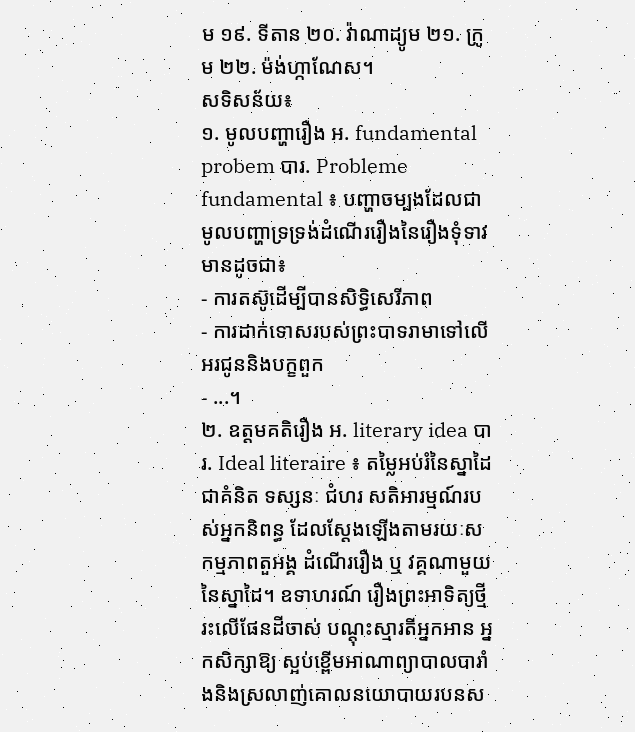ម ១៩. ទីតាន ២០. វ៉ាណាដ្យូម ២១. ក្រូម ២២. ម៉ង់ហ្កាណែស។
សទិសន័យ៖
១. មូលបញ្ហារឿង អ. fundamental probem បារ. Probleme fundamental ៖ បញ្ហាចម្បងដែលជាមូលបញ្ហាទ្រទ្រង់ដំណើររឿងនៃរឿងទុំទាវ មានដូចជា៖
- ការតស៊ូដើម្បីបានសិទ្ធិសេរីភាព
- ការដាក់ទោសរបស់ព្រះបាទរាមាទៅលើអរជូននិងបក្ខពួក
- ...។
២. ឧត្តមគតិរឿង អ. literary idea បារ. Ideal literaire ៖ តម្លៃអប់រំនៃស្នាដៃជាគំនិត ទស្សនៈ ជំហរ សតិអារម្មណ៍របស់អ្នកនិពន្ធ ដែលស្តែងឡើងតាមរយៈសកម្មភាពតួអង្គ ដំណើររឿង ឬ វគ្គណាមួយនៃស្នាដៃ។ ឧទាហរណ៍ រឿងព្រះអាទិត្យថ្មីរះលើផែនដីចាស់ បណ្តុះស្មារតីអ្នកអាន អ្នកសិក្សាឱ្យ ស្អប់ខ្ពើមអាណាព្យាបាលបារាំងនិងស្រលាញ់គោលនយោបាយរបនស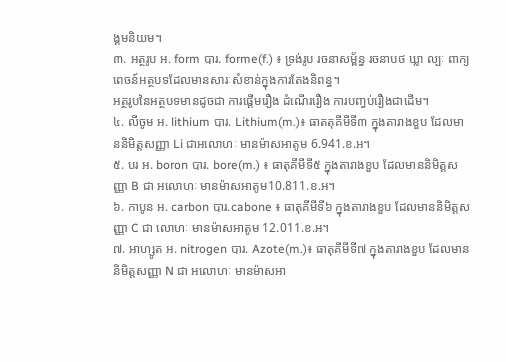ង្គមនិយម។
៣. អត្ថរូប អ. form បារ. forme(f.) ៖ ទ្រង់រូប រចនាសម្ព័ន្ធ រចនាបថ ឃ្លា ល្បៈ ពាក្យពេចន៍អត្ថបទដែលមានសារៈសំខាន់ក្នុងការតែងនិពន្ធ។
អត្ថរូបនៃអត្ថបទមានដូចជា ការផ្តើមរឿង ដំណើររឿង ការបញ្វប់រឿងជាដើម។
៤. លីចូម អ. lithium បារ. Lithium(m.)៖ ធាតតុគីមីទី៣ ក្នុងតារាងខួប ដែលមាននិមិត្តសញ្ញា Li ជាអលោហៈ មានម៉ាសអាតូម 6.941.ខ.អ។
៥. បរ អ. boron បារ. bore(m.) ៖ ធាតុគីមីទី៥ ក្នុងតារាងខួប ដែលមាននិមិត្តសញ្ញា B ជា អលោហៈ មានម៉ាសអាតូម10.811.ខ.អ។
៦. កាបូន អ. carbon បារ.cabone ៖ ធាតុគីមីទី៦ ក្នុងតារាងខួប ដែលមាននិមិត្តសញ្ញា C ជា លោហៈ មានម៉ាសអាតូម 12.011.ខ.អ។
៧. អាហ្សូត អ. nitrogen បារ. Azote(m.)៖ ធាតុគីមីទី៧ ក្នុងតារាងខួប ដែលមាននិមិត្តសញ្ញា N ជា អលោហៈ មានម៉ាសអា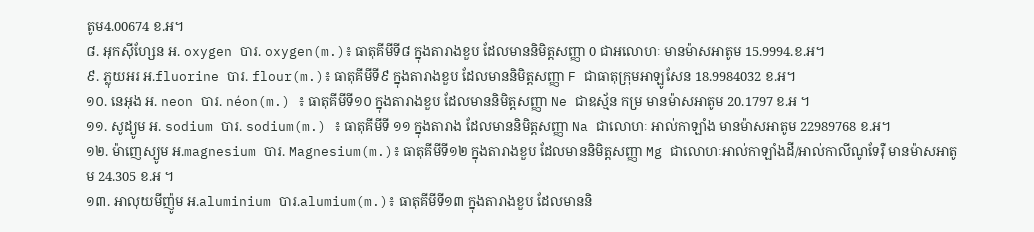តូម4.00674 ខ.អ។
៨. អុកស៊ីហ្សែន អ. oxygen បារ. oxygen(m.)៖ ធាតុគីមីទី៨ ក្នុងតារាងខួប ដែលមាននិមិត្តសញ្ញា 0 ជាអលោហៈ មានម៉ាសអាតូម 15.9994.ខ.អ។
៩. ភ្លុយអរ អ.fluorine បារ. flour(m.)៖ ធាតុគីមីទី៩ ក្នុងតារាងខួប ដែលមាននិមិត្តសញ្ញា F ជាធាតុក្រុមអាឡូសែន 18.9984032 ខ.អ។
១០. នេអុង អ. neon បារ. néon(m.) ៖ ធាតុគីមីទី១០ ក្នុងតារាងខួប ដែលមាននិមិត្តសញ្ញា Ne ជាឧស្ម័ន កម្រ មានម៉ាសអាតូម 20.1797 ខ.អ ។
១១. សូដ្យូម អ. sodium បារ. sodium(m.) ៖ ធាតុគីមីទី ១១ ក្នុងតារាង ដែលមាននិមិត្តសញ្ញា Na ជាលោហៈ អាល់កាឡាំង មានម៉ាសអាតូម 22989768 ខ.អ។
១២. ម៉ាញេស្យូម អ.magnesium បារ. Magnesium(m.)៖ ធាតុគីមីទី១២ ក្នុងតារាងខួប ដែលមាននិមិត្តសញ្ញា Mg ជាលោហៈអាល់កាឡាំងដី/អាល់កាលីណូទែរ៉ឺ មានម៉ាសអាតូម 24.305 ខ.អ ។
១៣. អាលុយមីញ៉ូម អ.aluminium បារ.alumium(m.)៖ ធាតុគីមីទី១៣ ក្នុងតារាងខួប ដែលមាននិ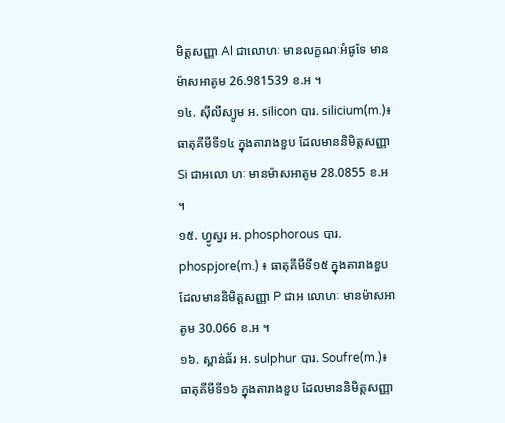មិត្តសញ្ញា Al ជាលោហៈ មានលក្ខណៈអំផូទែ មានម៉ាសអាតូម 26.981539 ខ.អ ។
១៤. ស៊ីលីស្យូម អ. silicon បារ. silicium(m.)៖ ធាតុគីមីទី១៤ ក្នុងតារាងខួប ដែលមាននិមិត្តសញ្ញា Si ជាអលោ ហៈ មានម៉ាសអាតូម 28.0855 ខ.អ ។
១៥. ហ្វូស្វរ អ. phosphorous បារ. phospjore(m.) ៖ ធាតុគីមីទី១៥ ក្នុងតារាងខួប ដែលមាននិមិត្តសញ្ញា P ជាអ លោហៈ មានម៉ាសអាតូម 30.066 ខ.អ ។
១៦. ស្ពាន់ធ័រ អ. sulphur បារ. Soufre(m.)៖ ធាតុគីមីទី១៦ ក្នុងតារាងខួប ដែលមាននិមិត្តសញ្ញា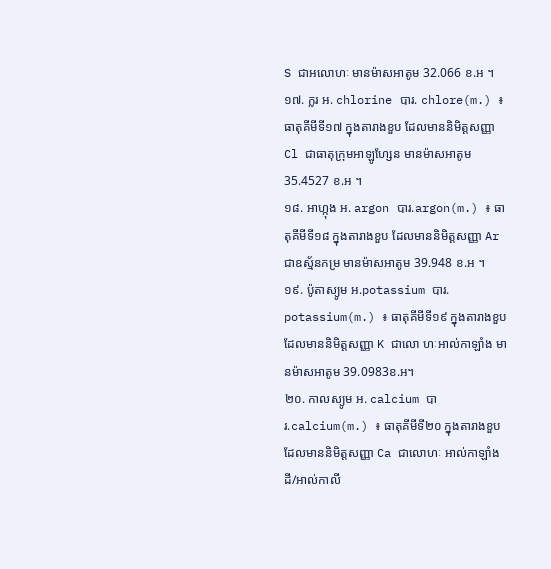S ជាអលោហៈ មានម៉ាសអាតូម 32.066 ខ.អ ។
១៧. ក្លរ អ. chlorine បារ. chlore(m.) ៖ ធាតុគីមីទី១៧ ក្នុងតារាងខួប ដែលមាននិមិត្តសញ្ញា Cl ជាធាតុក្រុមអាឡូហ្សែន មានម៉ាសអាតូម 35.4527 ខ.អ ។
១៨. អាហ្កុង អ. argon បារ.argon(m.) ៖ ធាតុគីមីទី១៨ ក្នុងតារាងខួប ដែលមាននិមិត្តសញ្ញា Ar ជាឧស្ម័នកម្រ មានម៉ាសអាតូម 39.948 ខ.អ ។
១៩. ប៉ូតាស្យូម អ.potassium បារ. potassium(m.) ៖ ធាតុគីមីទី១៩ ក្នុងតារាងខួប ដែលមាននិមិត្តសញ្ញា K ជាលោ ហៈអាល់កាឡាំង មានម៉ាសអាតូម 39.0983ខ.អ។
២០. កាលស្យូម អ. calcium បារ.calcium(m.) ៖ ធាតុគីមីទី២០ ក្នុងតារាងខួប ដែលមាននិមិត្តសញ្ញា Ca ជាលោហៈ អាល់កាឡាំងដី/អាល់កាលី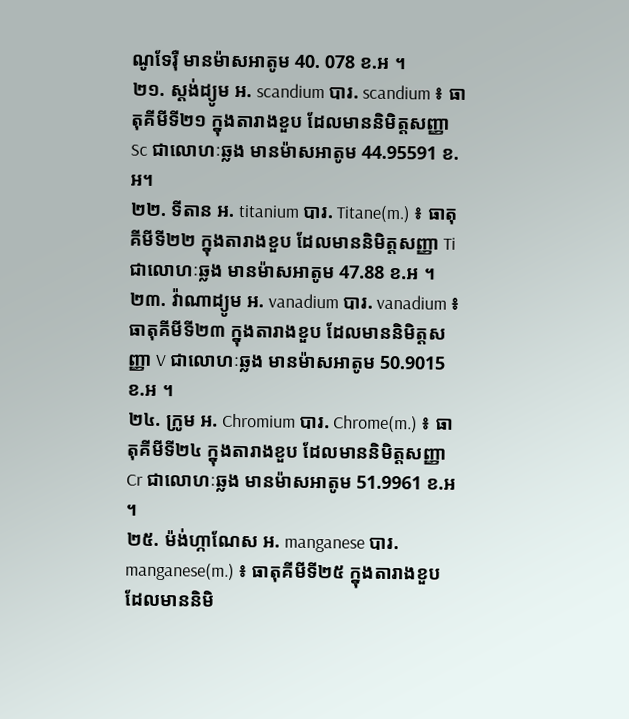ណូទែរ៉ឺ មានម៉ាសអាតូម 40. 078 ខ.អ ។
២១. ស្តង់ដ្យូម អ. scandium បារ. scandium ៖ ធាតុគីមីទី២១ ក្នុងតារាងខួប ដែលមាននិមិត្តសញ្ញា Sc ជាលោហៈឆ្លង មានម៉ាសអាតូម 44.95591 ខ.អ។
២២. ទីតាន អ. titanium បារ. Titane(m.) ៖ ធាតុគីមីទី២២ ក្នុងតារាងខួប ដែលមាននិមិត្តសញ្ញា Ti ជាលោហៈឆ្លង មានម៉ាសអាតូម 47.88 ខ.អ ។
២៣. វ៉ាណាដ្យូម អ. vanadium បារ. vanadium ៖ ធាតុគីមីទី២៣ ក្នុងតារាងខួប ដែលមាននិមិត្តសញ្ញា V ជាលោហៈឆ្លង មានម៉ាសអាតូម 50.9015 ខ.អ ។
២៤. ក្រូម អ. Chromium បារ. Chrome(m.) ៖ ធាតុគីមីទី២៤ ក្នុងតារាងខួប ដែលមាននិមិត្តសញ្ញា Cr ជាលោហៈឆ្លង មានម៉ាសអាតូម 51.9961 ខ.អ ។
២៥. ម៉ង់ហ្កាណែស អ. manganese បារ. manganese(m.) ៖ ធាតុគីមីទី២៥ ក្នុងតារាងខួប ដែលមាននិមិ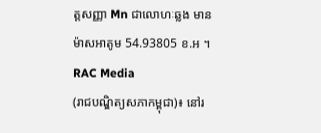ត្តសញ្ញា Mn ជាលោហៈឆ្លង មានម៉ាសអាតូម 54.93805 ខ.អ ។
RAC Media
(រាជបណ្ឌិត្យសភាកម្ពុជា)៖ នៅរ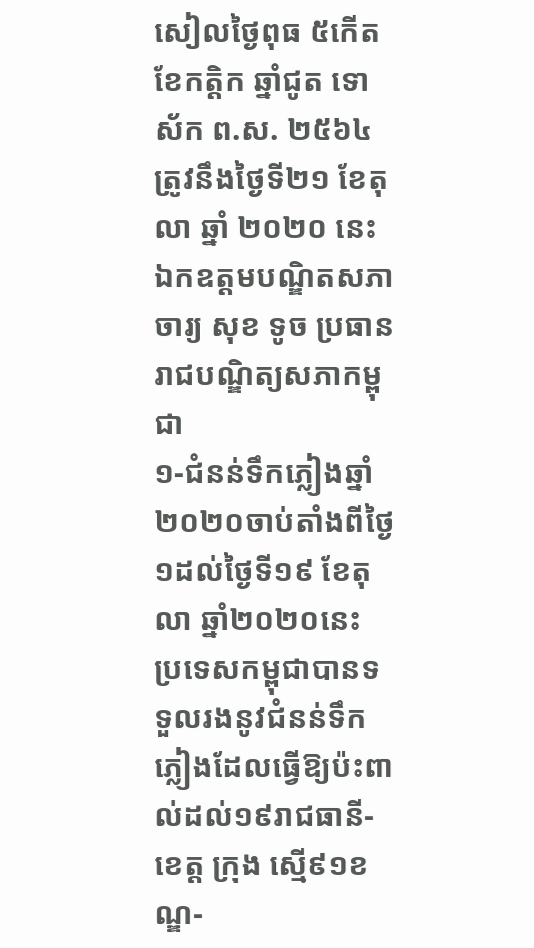សៀលថ្ងៃពុធ ៥កើត ខែកត្ដិក ឆ្នាំជូត ទោស័ក ព.ស. ២៥៦៤ ត្រូវនឹងថ្ងៃទី២១ ខែតុលា ឆ្នាំ ២០២០ នេះ ឯកឧត្ដមបណ្ឌិតសភាចារ្យ សុខ ទូច ប្រធានរាជបណ្ឌិត្យសភាកម្ពុជា
១-ជំនន់ទឹកភ្លៀងឆ្នាំ២០២០ចាប់តាំងពីថ្ងៃ១ដល់ថ្ងៃទី១៩ ខែតុលា ឆ្នាំ២០២០នេះ ប្រទេសកម្ពុជាបានទទួលរងនូវជំនន់ទឹកភ្លៀងដែលធ្វើឱ្យប៉ះពាល់ដល់១៩រាជធានី-ខេត្ត ក្រុង ស្មើ៩១ខណ្ឌ-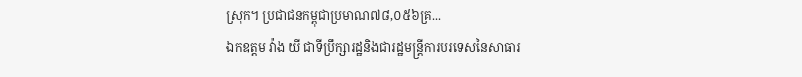ស្រុក។ ប្រជាជនកម្ពុជាប្រមាណ៧៨,០៥៦គ្រ...
ឯកឧត្តម វ៉ាង យី ជាទីប្រឹក្សារដ្ឋនិងជារដ្ឋមន្ត្រីការបរទេសនៃសាធារ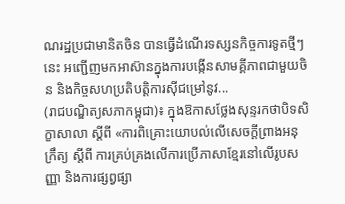ណរដ្ឋប្រជាមានិតចិន បានធ្វើដំណើរទស្សនកិច្ចការទូតថ្មីៗនេះ អញ្ជើញមកអាស៊ានក្នុងការបង្កើនសាមគ្គីភាពជាមួយចិន និងកិច្ចសហប្រតិបត្តិការស៊ីជម្រៅនូវ...
(រាជបណ្ឌិត្យសភាកម្ពុជា)៖ ក្នុងឱកាសថ្លែងសុន្ទរកថាបិទសិក្ខាសាលា ស្ដីពី «ការពិគ្រោះយោបល់លើសេចក្ដីព្រាងអនុ ក្រឹត្យ ស្ដីពី ការគ្រប់គ្រងលើការប្រើភាសាខ្មែរនៅលើរូបសញ្ញា និងការផ្សព្វផ្សា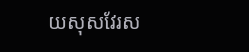យសុសវែរស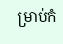ម្រាប់កំ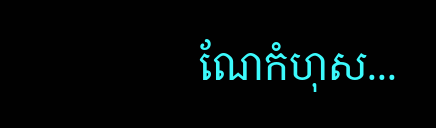ណែកំហុស...